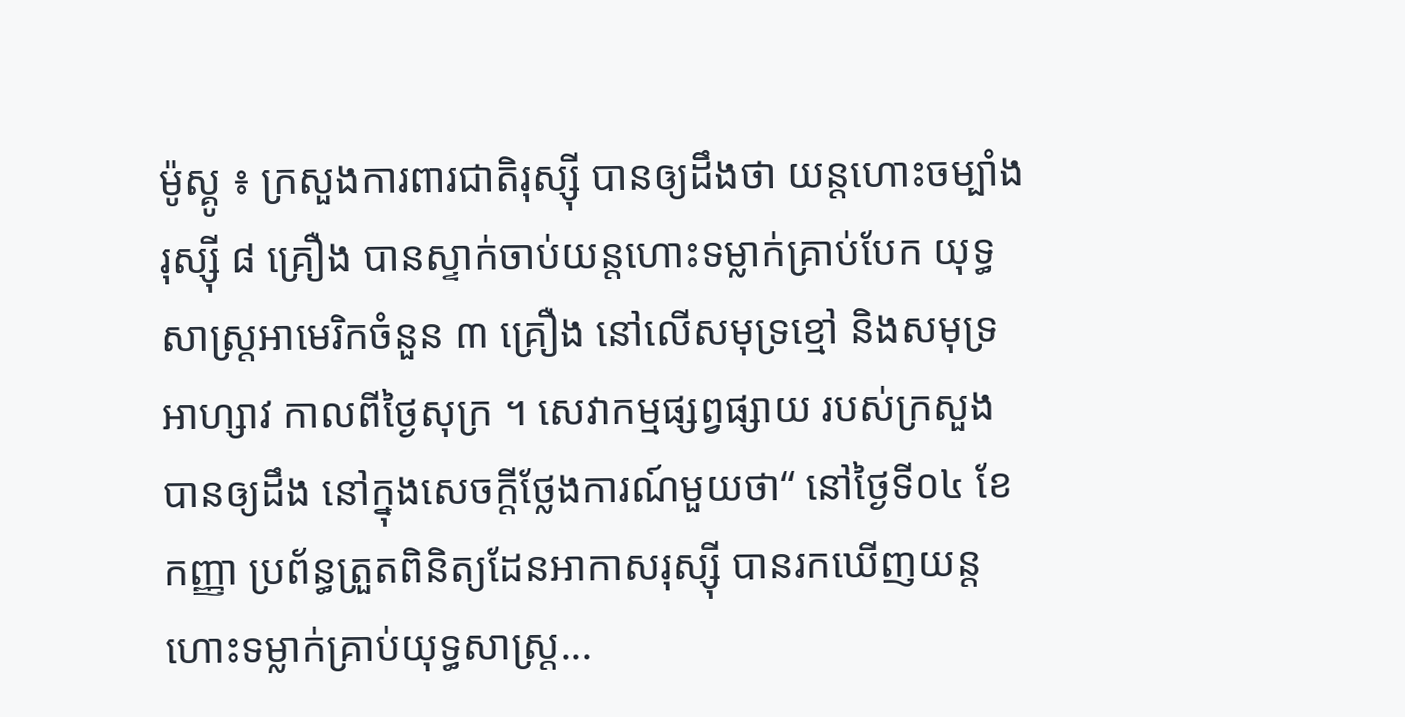ម៉ូស្គូ ៖ ក្រសួងការពារជាតិរុស្ស៊ី បានឲ្យដឹងថា យន្ដហោះចម្បាំងរុស្ស៊ី ៨ គ្រឿង បានស្ទាក់ចាប់យន្តហោះទម្លាក់គ្រាប់បែក យុទ្ធសាស្ត្រអាមេរិកចំនួន ៣ គ្រឿង នៅលើសមុទ្រខ្មៅ និងសមុទ្រអាហ្សាវ កាលពីថ្ងៃសុក្រ ។ សេវាកម្មផ្សព្វផ្សាយ របស់ក្រសួងបានឲ្យដឹង នៅក្នុងសេចក្តីថ្លែងការណ៍មួយថា“ នៅថ្ងៃទី០៤ ខែកញ្ញា ប្រព័ន្ធត្រួតពិនិត្យដែនអាកាសរុស្ស៊ី បានរកឃើញយន្តហោះទម្លាក់គ្រាប់យុទ្ធសាស្ត្រ...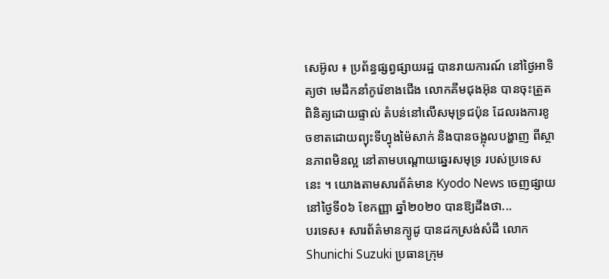សេអ៊ូល ៖ ប្រព័ន្ធផ្សព្វផ្សាយរដ្ឋ បានរាយការណ៍ នៅថ្ងៃអាទិត្យថា មេដឹកនាំកូរ៉េខាងជើង លោកគីមជុងអ៊ុន បានចុះត្រួតពិនិត្យដោយផ្ទាល់ តំបន់នៅលើសមុទ្រជប៉ុន ដែលរងការខូចខាតដោយព្យុះទីហ្វុងម៉ៃសាក់ និងបានចង្អុលបង្ហាញ ពីស្ថានភាពមិនល្អ នៅតាមបណ្តោយឆ្នេរសមុទ្រ របស់ប្រទេសនេះ ។ យោងតាមសារព័ត៌មាន Kyodo News ចេញផ្សាយនៅថ្ងៃទី០៦ ខែកញ្ញា ឆ្នាំ២០២០ បានឱ្យដឹងថា...
បរទេស៖ សារព័ត៌មានក្យូដូ បានដកស្រង់សំដី លោក Shunichi Suzuki ប្រធានក្រុម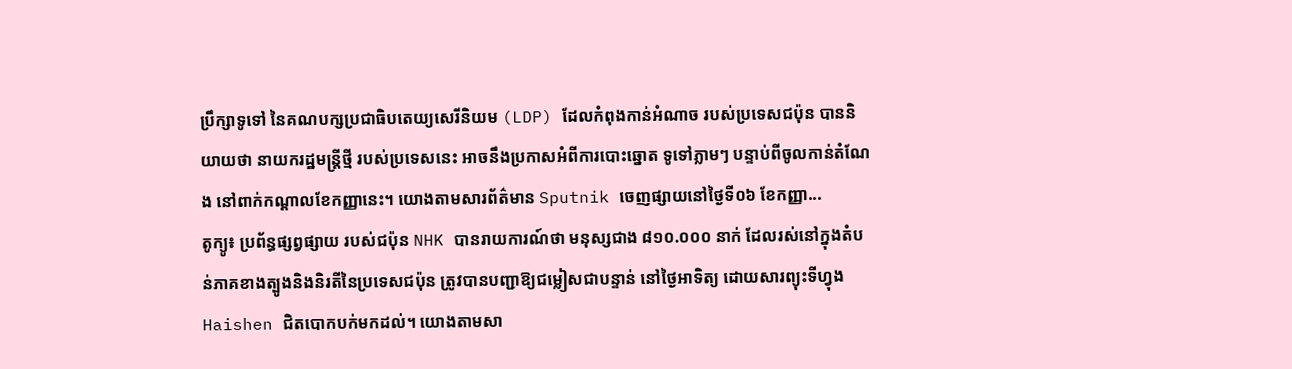ប្រឹក្សាទូទៅ នៃគណបក្សប្រជាធិបតេយ្យសេរីនិយម (LDP) ដែលកំពុងកាន់អំណាច របស់ប្រទេសជប៉ុន បាននិយាយថា នាយករដ្ឋមន្រ្តីថ្មី របស់ប្រទេសនេះ អាចនឹងប្រកាសអំពីការបោះឆ្នោត ទូទៅភ្លាមៗ បន្ទាប់ពីចូលកាន់តំណែង នៅពាក់កណ្តាលខែកញ្ញានេះ។ យោងតាមសារព័ត៌មាន Sputnik ចេញផ្សាយនៅថ្ងៃទី០៦ ខែកញ្ញា...
តូក្យូ៖ ប្រព័ន្ធផ្សព្វផ្សាយ របស់ជប៉ុន NHK បានរាយការណ៍ថា មនុស្សជាង ៨១០.០០០ នាក់ ដែលរស់នៅក្នុងតំបន់ភាគខាងត្បូងនិងនិរតីនៃប្រទេសជប៉ុន ត្រូវបានបញ្ជាឱ្យជម្លៀសជាបន្ទាន់ នៅថ្ងៃអាទិត្យ ដោយសារព្យុះទីហ្វុង Haishen ជិតបោកបក់មកដល់។ យោងតាមសា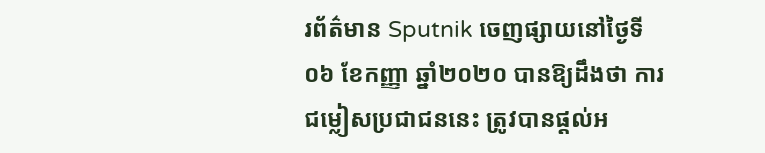រព័ត៌មាន Sputnik ចេញផ្សាយនៅថ្ងៃទី០៦ ខែកញ្ញា ឆ្នាំ២០២០ បានឱ្យដឹងថា ការជម្លៀសប្រជាជននេះ ត្រូវបានផ្តល់អ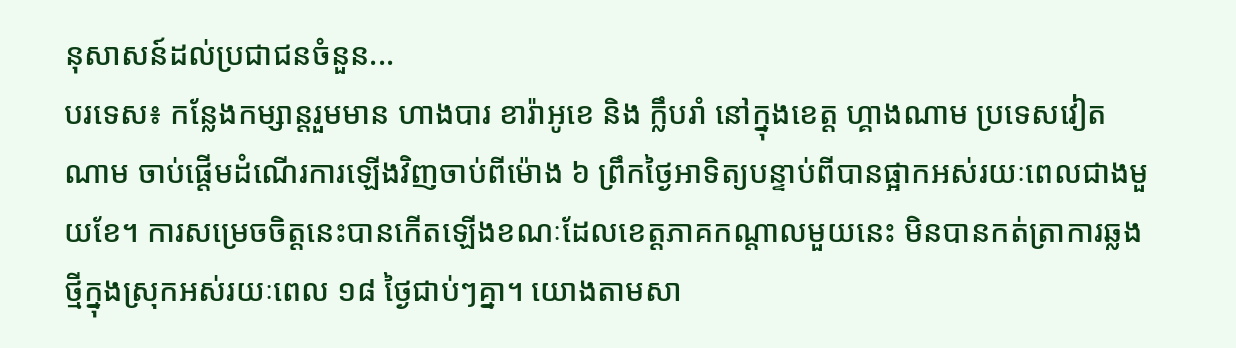នុសាសន៍ដល់ប្រជាជនចំនួន...
បរទេស៖ កន្លែងកម្សាន្តរួមមាន ហាងបារ ខារ៉ាអូខេ និង ក្លឹបរាំ នៅក្នុងខេត្ត ហ្គាងណាម ប្រទេសវៀតណាម ចាប់ផ្តើមដំណើរការឡើងវិញចាប់ពីម៉ោង ៦ ព្រឹកថ្ងៃអាទិត្យបន្ទាប់ពីបានផ្អាកអស់រយៈពេលជាងមួយខែ។ ការសម្រេចចិត្តនេះបានកើតឡើងខណៈដែលខេត្តភាគកណ្តាលមួយនេះ មិនបានកត់ត្រាការឆ្លងថ្មីក្នុងស្រុកអស់រយៈពេល ១៨ ថ្ងៃជាប់ៗគ្នា។ យោងតាមសា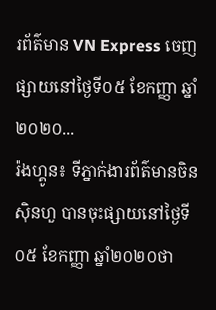រព័ត៌មាន VN Express ចេញផ្សាយនៅថ្ងៃទី០៥ ខែកញ្ញា ឆ្នាំ២០២០...
រ៉ងហ្គូន៖ ទីភ្នាក់ងារព័ត៌មានចិនស៊ិនហួ បានចុះផ្សាយនៅថ្ងៃទី០៥ ខែកញ្ញា ឆ្នាំ២០២០ថា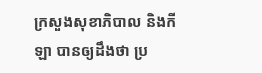ក្រសួងសុខាភិបាល និងកីឡា បានឲ្យដឹងថា ប្រ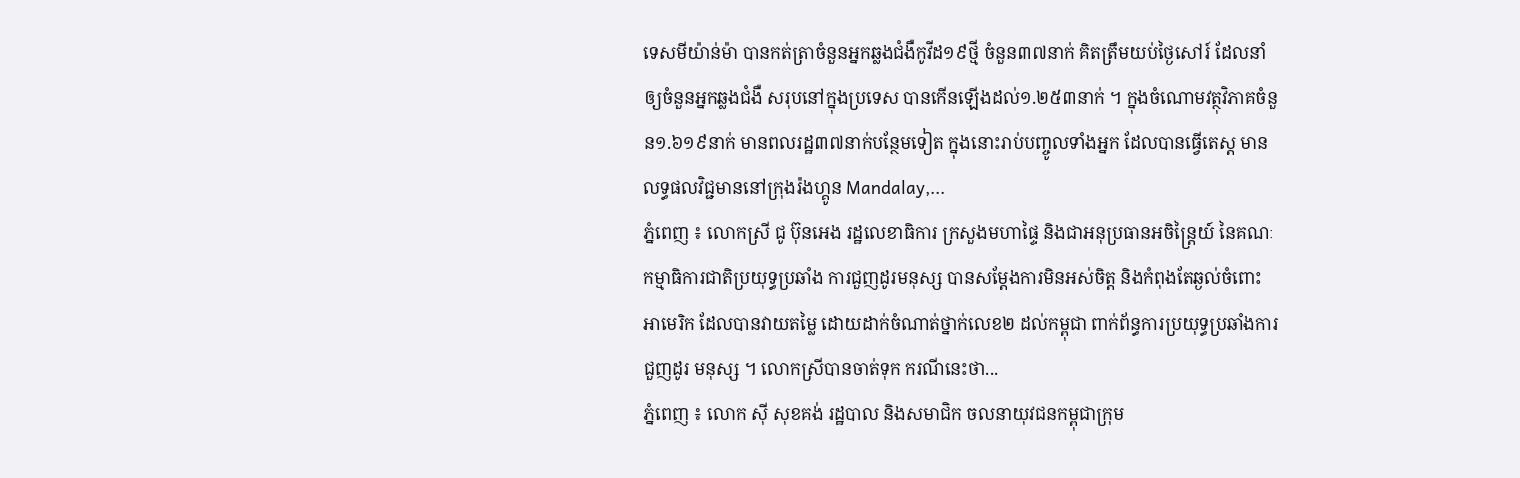ទេសមីយ៉ាន់ម៉ា បានកត់ត្រាចំនួនអ្នកឆ្លងជំងឺកូវីដ១៩ថ្មី ចំនួន៣៧នាក់ គិតត្រឹមយប់ថ្ងៃសៅរ៍ ដែលនាំឲ្យចំនួនអ្នកឆ្លងជំងឺ សរុបនៅក្នុងប្រទេស បានកើនឡើងដល់១.២៥៣នាក់ ។ ក្នុងចំណោមវត្ថុវិភាគចំនួន១.៦១៩នាក់ មានពលរដ្ឋ៣៧នាក់បន្ថែមទៀត ក្នុងនោះរាប់បញ្ចូលទាំងអ្នក ដែលបានធ្វើតេស្ត មានលទ្ធផលវិជ្ជមាននៅក្រុងរ៉ងហ្គូន Mandalay,...
ភ្នំពេញ ៖ លោកស្រី ជូ ប៊ុនអេង រដ្ឋលេខាធិការ ក្រសួងមហាផ្ទៃ និងជាអនុប្រធានអចិន្ត្រៃយ៍ នៃគណៈ កម្មាធិការជាតិប្រយុទ្ធប្រឆាំង ការជួញដូរមនុស្ស បានសម្តែងការមិនអស់ចិត្ត និងកំពុងតែឆ្ងល់ចំពោះ អាមេរិក ដែលបានវាយតម្លៃ ដោយដាក់ចំណាត់ថ្នាក់លេខ២ ដល់កម្ពុជា ពាក់ព័ន្ធការប្រយុទ្ធប្រឆាំងការជួញដូរ មនុស្ស ។ លោកស្រីបានចាត់ទុក ករណីនេះថា...
ភ្នំពេញ ៖ លោក ស៊ី សុខគង់ រដ្ឋបាល និងសមាជិក ចលនាយុវជនកម្ពុជាក្រុម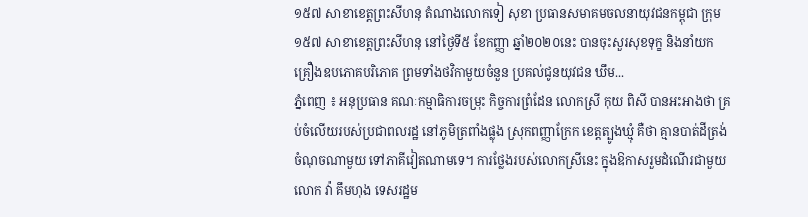១៥៧ សាខាខេត្តព្រះសីហនុ តំណាងលោកទៀ សុខា ប្រធានសមាគមចលនាយុវជនកម្ពុជា ក្រុម១៥៧ សាខាខេត្តព្រះសីហនុ នៅថ្ងៃទី៥ ខែកញ្ញា ឆ្នាំ២០២០នេះ បានចុះសួរសុខទុក្ខ និងនាំយកគ្រឿងឧបភោគបរិភោគ ព្រមទាំងថវិកាមួយចំនួន ប្រគល់ជូនយុវជន ឃឹម...
ភ្នំពេញ ៖ អនុប្រធាន គណៈកម្មាធិការចម្រុះ កិច្ចការព្រំដែន លោកស្រី កុយ ពិសី បានអះអាងថា គ្រប់ចំលើយរបស់ប្រជាពលរដ្ឋ នៅភូមិត្រពាំងផ្លុង ស្រុកពញ្ញាក្រែក ខេត្តត្បូងឃ្មុំ គឺថា គ្មានបាត់ដីត្រង់ចំណុចណាមួយ ទៅភាគីវៀតណាមទេ។ ការថ្លែងរបស់លោកស្រីនេះ ក្នុងឱកាសរួមដំណើរជាមួយលោក វ៉ា គឹមហុង ទេសរដ្ឋម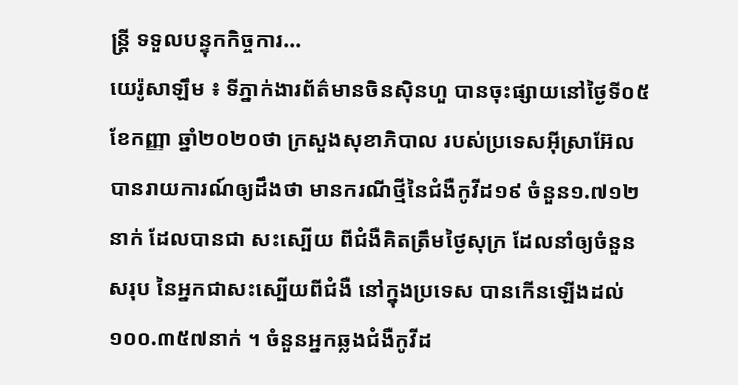ន្រ្តី ទទួលបន្ទុកកិច្ចការ...
យេរ៉ូសាឡឹម ៖ ទីភ្នាក់ងារព័ត៌មានចិនស៊ិនហួ បានចុះផ្សាយនៅថ្ងៃទី០៥ ខែកញ្ញា ឆ្នាំ២០២០ថា ក្រសួងសុខាភិបាល របស់ប្រទេសអ៊ីស្រាអ៊ែល បានរាយការណ៍ឲ្យដឹងថា មានករណីថ្មីនៃជំងឺកូវីដ១៩ ចំនួន១.៧១២នាក់ ដែលបានជា សះស្បើយ ពីជំងឺគិតត្រឹមថ្ងៃសុក្រ ដែលនាំឲ្យចំនួនសរុប នៃអ្នកជាសះស្បើយពីជំងឺ នៅក្នុងប្រទេស បានកើនឡើងដល់១០០.៣៥៧នាក់ ។ ចំនួនអ្នកឆ្លងជំងឺកូវីដ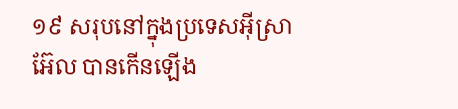១៩ សរុបនៅក្នុងប្រទេសអ៊ីស្រាអ៊ែល បានកើនឡើង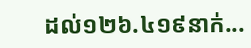ដល់១២៦.៤១៩នាក់...